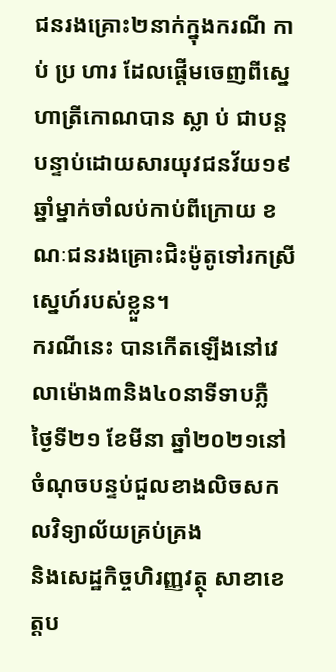ជនរងគ្រោះ២នាក់ក្នុងករណី កា ប់ ប្រ ហារ ដែលផ្ដើមចេញពីស្នេហាត្រីកោណបាន ស្លា ប់ ជាបន្តបន្ទាប់ដោយសារយុវជនវ័យ១៩ឆ្នាំម្នាក់ចាំលប់កាប់ពីក្រោយ ខណៈជនរងគ្រោះជិះម៉ូតូទៅរកស្រីស្នេហ៍របស់ខ្លួន។
ករណីនេះ បានកើតឡើងនៅវេលាម៉ោង៣និង៤០នាទីទាបភ្លឺ ថ្ងៃទី២១ ខែមីនា ឆ្នាំ២០២១នៅចំណុចបន្ទប់ជួលខាងលិចសកលវិទ្យាល័យគ្រប់គ្រង
និងសេដ្ឋកិច្ចហិរញ្ញវត្ថុ សាខាខេត្តប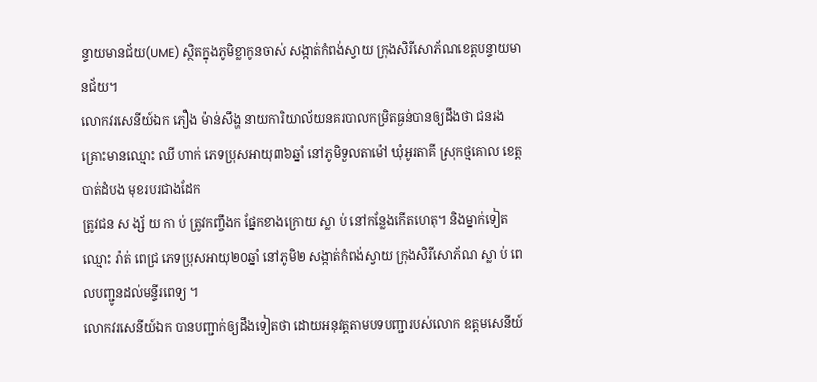ន្ទាយមានជ័យ(UME) ស្ថិតក្នុងភូមិខ្លាកូនចាស់ សង្កាត់កំពង់ស្វាយ ក្រុងសិរីសោភ័ណខេត្តបន្ទាយមានជ័យ។
លោកវរសេនីយ៍ឯក ភឿង ម៉ាន់សឹង្ហ នាយការិយាល័យនគរបាលកម្រិតធ្ងន់បានឲ្យដឹងថា ជនរងគ្រោះមានឈ្មោះ ឈី ហាក់ ភេទប្រុសអាយុ៣៦ឆ្នាំ នៅភូមិទួលតាម៉ៅ ឃុំអូរតាគី ស្រុកថ្មគោល ខេត្តបាត់ដំបង មុខរបរជាងដែក
ត្រូវជន ស ង្ស័ យ កា ប់ ត្រូវកញ្ចឹងក ផ្នែកខាងក្រោយ ស្លា ប់ នៅកន្លែងកើតហេតុ។ និងម្នាក់ទៀតឈ្មោះ រ៉ាត់ ពេជ្រ ភេទប្រុសអាយុ២០ឆ្នាំ នៅភូមិ២ សង្កាត់កំពង់ស្វាយ ក្រុងសិរីសោភ័ណ ស្លា ប់ ពេលបញ្ជូនដល់មន្ទីរពេទ្យ ។
លោកវរសេនីយ៍ឯក បានបញ្ជាក់ឲ្យដឹងទៀតថា ដោយអនុវត្តតាមបទបញ្ជារបស់លោក ឧត្តមសេនីយ៍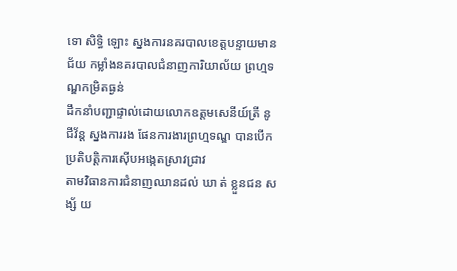ទោ សិទ្ធិ ឡោះ ស្នងការនគរបាលខេត្តបន្ទាយមានជ័យ កម្លាំងនគរបាលជំនាញការិយាល័យ ព្រហ្មទណ្ឌកម្រិតធ្ងន់
ដឹកនាំបញ្ជាផ្ទាល់ដោយលោកឧត្តមសេនីយ៍ត្រី នូ ជីវ័ន្ត ស្នងការរង ផែនការងារព្រហ្មទណ្ឌ បានបើកប្រតិបតិ្តការស៊ើបអង្កេតស្រាវជ្រាវ
តាមវិធានការជំនាញឈានដល់ ឃា ត់ ខ្លួនជន ស ង្ស័ យ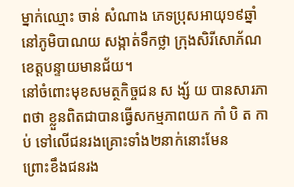ម្នាក់ឈ្មោះ ចាន់ សំណាង ភេទប្រុសអាយុ១៩ឆ្នាំ នៅភូមិបាណយ សង្កាត់ទឹកថ្លា ក្រុងសិរីសោភ័ណ ខេត្តបន្ទាយមានជ័យ។
នៅចំពោះមុខសមត្ថកិច្ចជន ស ង្ស័ យ បានសារភាពថា ខ្លួនពិតជាបានធ្វើសកម្មភាពយក កាំ បិ ត កា ប់ ទៅលើជនរងគ្រោះទាំង២នាក់នោះមែន
ព្រោះខឹងជនរង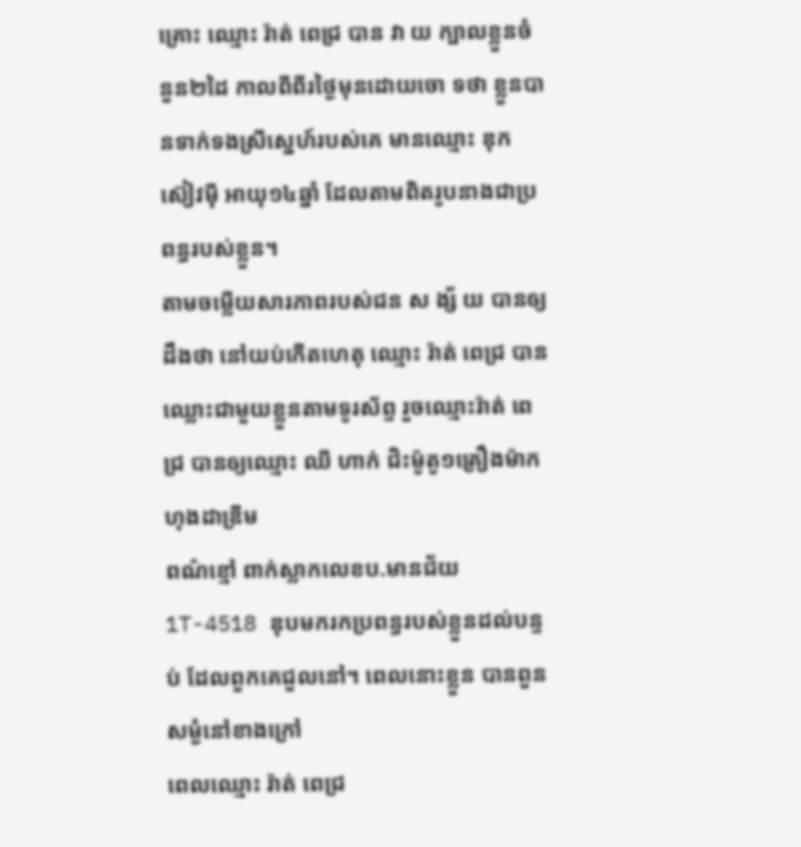គ្រោះ ឈ្មោះ រ៉ាត់ ពេជ្រ បាន វា យ ក្បាលខ្លួនចំនួន២ដៃ កាលពីពីរថ្ងៃមុនដោយចោ ទថា ខ្លួនបានទាក់ទងស្រីស្នេហ៍របស់គេ មានឈ្មោះ ឌុក ស៊ៀវម៉ី អាយុ១៤ឆ្នាំ ដែលតាមពិតរូបនាងជាប្រពន្ធរបស់ខ្លួន។
តាមចម្លើយសារភាពរបស់ជន ស ង្ស័ យ បានឲ្យដឹងថា នៅយប់កើតហេតុ ឈ្មោះ រ៉ាត់ ពេជ្រ បានឈ្លោះជាមួយខ្លួនតាមទូរស័ព្ទ រួចឈ្មោះរ៉ាត់ ពេជ្រ បានឲ្យឈ្មោះ ឈី ហាក់ ជិះម៉ូតូ១គ្រឿងម៉ាកហុងដាឌ្រីម
ពណ៌ខ្មៅ ពាក់ស្លាកលេខប.មានជ័យ 1T-4518 ឌុបមករកប្រពន្ធរបស់ខ្លួនដល់បន្ទប់ ដែលពួកគេជួលនៅ។ ពេលនោះខ្លួន បានពួនសម្ងំនៅខាងក្រៅ
ពេលឈ្មោះ រ៉ាត់ ពេជ្រ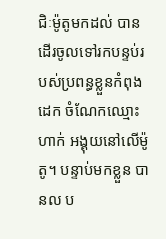ជិៈម៉ូតូមកដល់ បានដើរចូលទៅរកបន្ទប់របស់ប្រពន្ធខ្លួនកំពុងដេក ចំណែកឈ្មោះ ហាក់ អង្គុយនៅលើម៉ូតូ។ បន្ទាប់មកខ្លួន បានល ប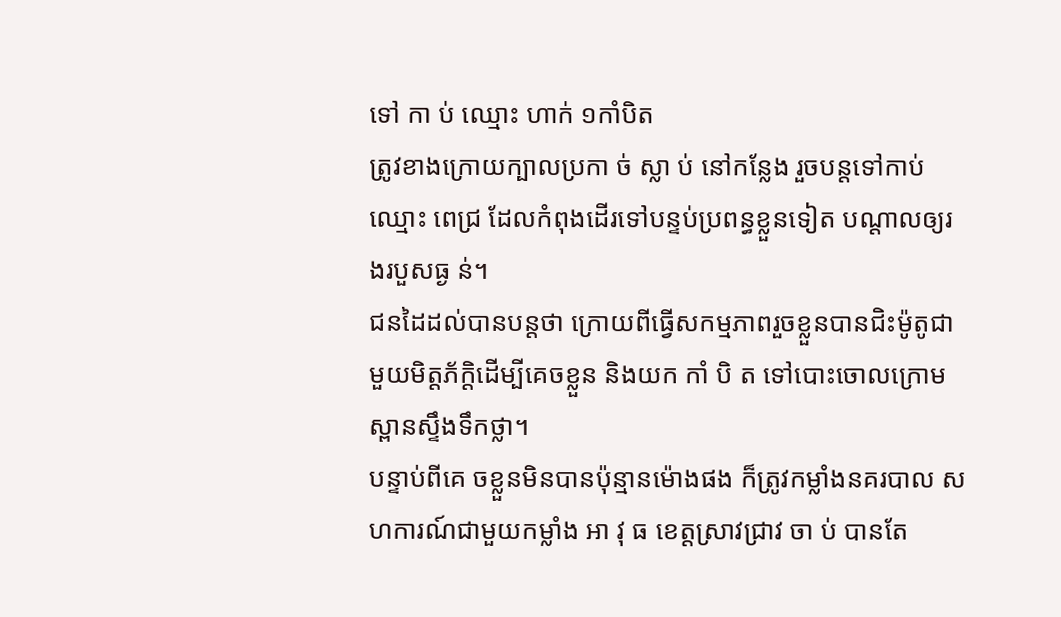ទៅ កា ប់ ឈ្មោះ ហាក់ ១កាំបិត
ត្រូវខាងក្រោយក្បាលប្រកា ច់ ស្លា ប់ នៅកន្លែង រួចបន្តទៅកាប់ឈ្មោះ ពេជ្រ ដែលកំពុងដើរទៅបន្ទប់ប្រពន្ធខ្លួនទៀត បណ្តាលឲ្យរងរបួសធ្ង ន់។
ជនដៃដល់បានបន្ដថា ក្រោយពីធ្វើសកម្មភាពរួចខ្លួនបានជិះម៉ូតូជាមួយមិត្តភ័ក្ដិដើម្បីគេចខ្លួន និងយក កាំ បិ ត ទៅបោះចោលក្រោមស្ពានស្ទឹងទឹកថ្លា។
បន្ទាប់ពីគេ ចខ្លួនមិនបានប៉ុន្មានម៉ោងផង ក៏ត្រូវកម្លាំងនគរបាល សហការណ៍ជាមួយកម្លាំង អា វុ ធ ខេត្តស្រាវជ្រាវ ចា ប់ បានតែ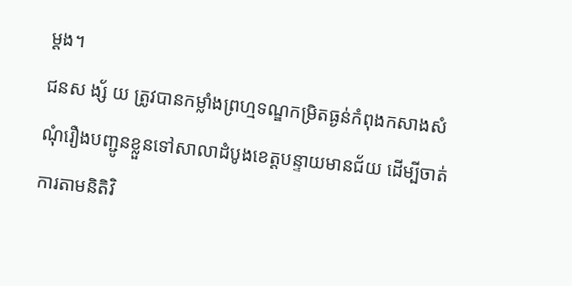ម្ដង។
ជនស ង្ស័ យ ត្រូវបានកម្លាំងព្រហ្មទណ្ឌកម្រិតធ្ងន់កំពុងកសាងសំណុំរឿងបញ្ជូនខ្លួនទៅសាលាដំបូងខេត្តបន្ទាយមានជ័យ ដើម្បីចាត់ការតាមនិតិវិ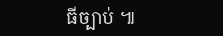ធីច្បាប់ ៕